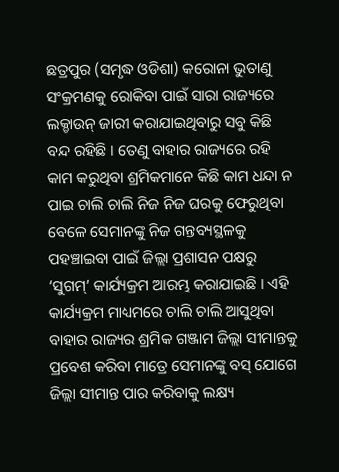ଛତ୍ରପୁର (ସମୃଦ୍ଧ ଓଡିଶା) କରୋନା ଭୁତାଣୁ ସଂକ୍ରମଣକୁ ରୋକିବା ପାଇଁ ସାରା ରାଜ୍ୟରେ ଲକ୍ଡାଉନ୍ ଜାରୀ କରାଯାଇଥିବାରୁ ସବୁ କିଛି ବନ୍ଦ ରହିଛି । ତେଣୁ ବାହାର ରାଜ୍ୟରେ ରହି କାମ କରୁଥିବା ଶ୍ରମିକମାନେ କିଛି କାମ ଧନ୍ଦା ନ ପାଇ ଚାଲି ଚାଲି ନିଜ ନିଜ ଘରକୁ ଫେରୁଥିବା ବେଳେ ସେମାନଙ୍କୁ ନିଜ ଗନ୍ତବ୍ୟସ୍ଥଳକୁ ପହଞ୍ଚାଇବା ପାଇଁ ଜିଲ୍ଲା ପ୍ରଶାସନ ପକ୍ଷରୁ ‘ସୁଗମ୍’ କାର୍ଯ୍ୟକ୍ରମ ଆରମ୍ଭ କରାଯାଇଛି । ଏହି କାର୍ଯ୍ୟକ୍ରମ ମାଧ୍ୟମରେ ଚାଲି ଚାଲି ଆସୁଥିବା ବାହାର ରାଜ୍ୟର ଶ୍ରମିକ ଗଞ୍ଜାମ ଜିଲ୍ଲା ସୀମାନ୍ତକୁ ପ୍ରବେଶ କରିବା ମାତ୍ରେ ସେମାନଙ୍କୁ ବସ୍ ଯୋଗେ ଜିଲ୍ଲା ସୀମାନ୍ତ ପାର କରିବାକୁ ଲକ୍ଷ୍ୟ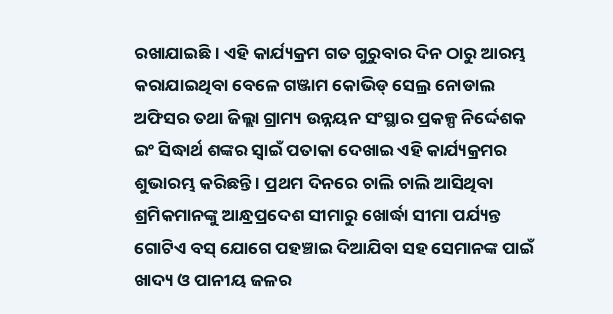ରଖାଯାଇଛି । ଏହି କାର୍ଯ୍ୟକ୍ରମ ଗତ ଗୁରୁବାର ଦିନ ଠାରୁ ଆରମ୍ଭ କରାଯାଇଥିବା ବେଳେ ଗଞ୍ଜାମ କୋଭିଡ୍ ସେଲ୍ର ନୋଡାଲ ଅଫିସର ତଥା ଜିଲ୍ଲା ଗ୍ରାମ୍ୟ ଉନ୍ନୟନ ସଂସ୍ଥାର ପ୍ରକଳ୍ପ ନିର୍ଦ୍ଦେଶକ ଇଂ ସିଦ୍ଧାର୍ଥ ଶଙ୍କର ସ୍ୱାଇଁ ପତାକା ଦେଖାଇ ଏହି କାର୍ଯ୍ୟକ୍ରମର ଶୁଭାରମ୍ଭ କରିଛନ୍ତି । ପ୍ରଥମ ଦିନରେ ଚାଲି ଚାଲି ଆସିଥିବା ଶ୍ରମିକମାନଙ୍କୁ ଆନ୍ଧ୍ରପ୍ରଦେଶ ସୀମାରୁ ଖୋର୍ଦ୍ଧା ସୀମା ପର୍ଯ୍ୟନ୍ତ ଗୋଟିଏ ବସ୍ ଯୋଗେ ପହଞ୍ଚାଇ ଦିଆଯିବା ସହ ସେମାନଙ୍କ ପାଇଁ ଖାଦ୍ୟ ଓ ପାନୀୟ ଜଳର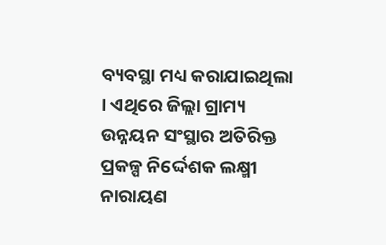ବ୍ୟବସ୍ଥା ମଧ୍ୟ କରାଯାଇଥିଲା । ଏଥିରେ ଜିଲ୍ଲା ଗ୍ରାମ୍ୟ ଉନ୍ନୟନ ସଂସ୍ଥାର ଅତିରିକ୍ତ ପ୍ରକଳ୍ପ ନିର୍ଦ୍ଦେଶକ ଲକ୍ଷ୍ମୀ ନାରାୟଣ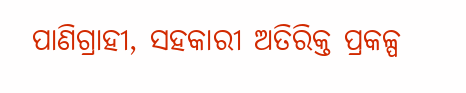ପାଣିଗ୍ରାହୀ, ସହକାରୀ ଅତିରିକ୍ତ ପ୍ରକଳ୍ପ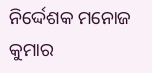ନିର୍ଦ୍ଦେଶକ ମନୋଜ କୁମାର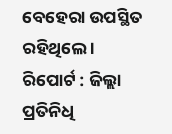ବେହେରା ଉପସ୍ଥିତ ରହିଥିଲେ ।
ରିପୋର୍ଟ : ଜିଲ୍ଲା ପ୍ରତିନିଧି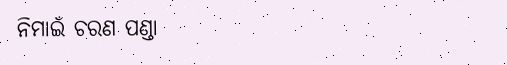ନିମାଇଁ ଚରଣ ପଣ୍ଡା